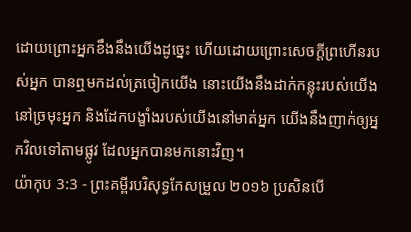ដោយព្រោះអ្នកខឹងនឹងយើងដូច្នេះ ហើយដោយព្រោះសេចក្ដីព្រហើនរបស់អ្នក បានឮមកដល់ត្រចៀកយើង នោះយើងនឹងដាក់កន្លុះរបស់យើងនៅច្រមុះអ្នក និងដែកបង្ខាំងរបស់យើងនៅមាត់អ្នក យើងនឹងញាក់ឲ្យអ្នកវិលទៅតាមផ្លូវ ដែលអ្នកបានមកនោះវិញ។
យ៉ាកុប 3:3 - ព្រះគម្ពីរបរិសុទ្ធកែសម្រួល ២០១៦ ប្រសិនបើ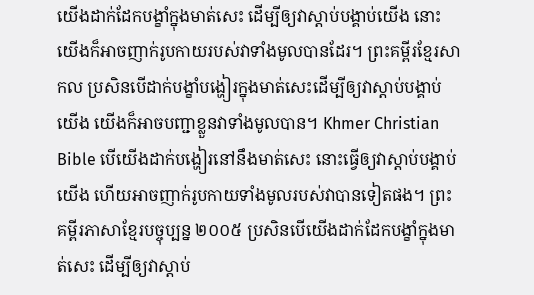យើងដាក់ដែកបង្ខាំក្នុងមាត់សេះ ដើម្បីឲ្យវាស្តាប់បង្គាប់យើង នោះយើងក៏អាចញាក់រូបកាយរបស់វាទាំងមូលបានដែរ។ ព្រះគម្ពីរខ្មែរសាកល ប្រសិនបើដាក់បង្ខាំបង្ហៀរក្នុងមាត់សេះដើម្បីឲ្យវាស្ដាប់បង្គាប់យើង យើងក៏អាចបញ្ជាខ្លួនវាទាំងមូលបាន។ Khmer Christian Bible បើយើងដាក់បង្ហៀរនៅនឹងមាត់សេះ នោះធ្វើឲ្យវាស្ដាប់បង្គាប់យើង ហើយអាចញាក់រូបកាយទាំងមូលរបស់វាបានទៀតផង។ ព្រះគម្ពីរភាសាខ្មែរបច្ចុប្បន្ន ២០០៥ ប្រសិនបើយើងដាក់ដែកបង្ខាំក្នុងមាត់សេះ ដើម្បីឲ្យវាស្ដាប់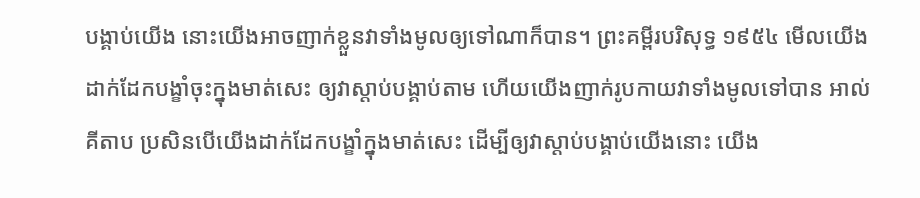បង្គាប់យើង នោះយើងអាចញាក់ខ្លួនវាទាំងមូលឲ្យទៅណាក៏បាន។ ព្រះគម្ពីរបរិសុទ្ធ ១៩៥៤ មើលយើងដាក់ដែកបង្ខាំចុះក្នុងមាត់សេះ ឲ្យវាស្តាប់បង្គាប់តាម ហើយយើងញាក់រូបកាយវាទាំងមូលទៅបាន អាល់គីតាប ប្រសិនបើយើងដាក់ដែកបង្ខាំក្នុងមាត់សេះ ដើម្បីឲ្យវាស្ដាប់បង្គាប់យើងនោះ យើង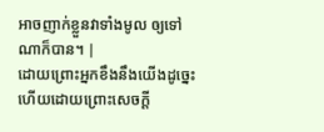អាចញាក់ខ្លួនវាទាំងមូល ឲ្យទៅណាក៏បាន។ |
ដោយព្រោះអ្នកខឹងនឹងយើងដូច្នេះ ហើយដោយព្រោះសេចក្ដី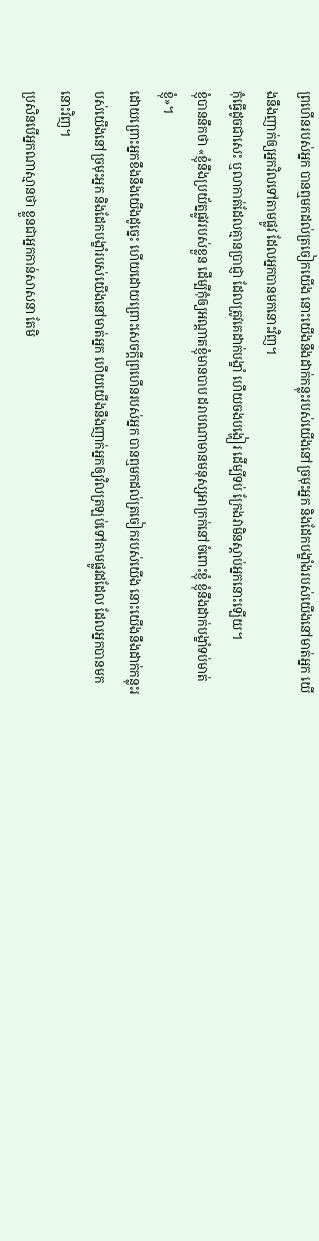ព្រហើនរបស់អ្នក បានឮមកដល់ត្រចៀកយើង នោះយើងនឹងដាក់កន្លុះរបស់យើងនៅច្រមុះអ្នក និងដែកបង្ខាំងរបស់យើងនៅមាត់អ្នក យើងនឹងញាក់ឲ្យអ្នកវិលទៅតាមផ្លូវ ដែលអ្នកបានមកនោះវិញ។
កុំធ្វើដូចជាសេះ ឬលាកាត់ដែលគ្មានប្រាជ្ញា ដែលត្រូវគេដាក់បង្ខាំ ហើយចងបង្ហៀរ ដើម្បីទប់ ក្រែងវាមិនស្ដាប់អ្នកនោះឡើយ។
ខ្ញុំបាននឹកថា «ខ្ញុំនឹងប្រយ័ត្នផ្លូវរបស់ខ្លួន ដើម្បីកុំឲ្យអណ្ដាតខ្ញុំមានបាប ដរាបណាមានមនុស្សអាក្រក់នៅចំពោះខ្ញុំ ខ្ញុំនឹងដាក់បង្ខាំទប់មាត់ខ្ញុំ»។
ដោយព្រោះអ្នកខឹងនឹងយើងដូច្នេះ ហើយដោយព្រោះសេចក្ដីព្រហើនរបស់អ្នក បានឮមកដល់ត្រចៀករបស់យើង នោះយើងនឹងដាក់កន្លុះរបស់យើងនៅច្រមុះអ្នក និងដែកបង្ខាំរបស់យើងនៅមាត់អ្នក ហើយយើងនឹងញាក់អ្នកឲ្យវិលត្រឡប់ទៅតាមផ្លូវដដែល ដែលអ្នកបានមកនោះវិញ។
ប្រសិនបើអ្នកណាស្មានថា ខ្លួនជាអ្នកកាន់សាសនា តែមិ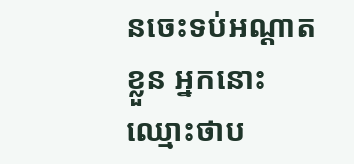នចេះទប់អណ្តាតខ្លួន អ្នកនោះឈ្មោះថាប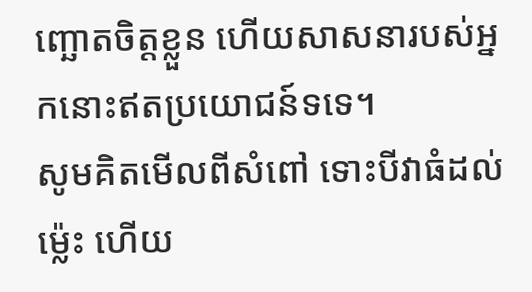ញ្ឆោតចិត្តខ្លួន ហើយសាសនារបស់អ្នកនោះឥតប្រយោជន៍ទទេ។
សូមគិតមើលពីសំពៅ ទោះបីវាធំដល់ម៉្លេះ ហើយ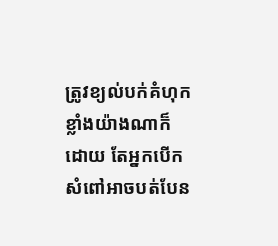ត្រូវខ្យល់បក់គំហុកខ្លាំងយ៉ាងណាក៏ដោយ តែអ្នកបើកសំពៅអាចបត់បែន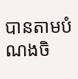បានតាមបំណងចិ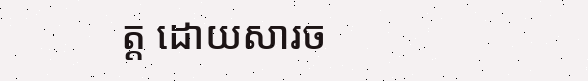ត្ត ដោយសារច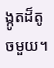ង្កូតដ៏តូចមួយ។